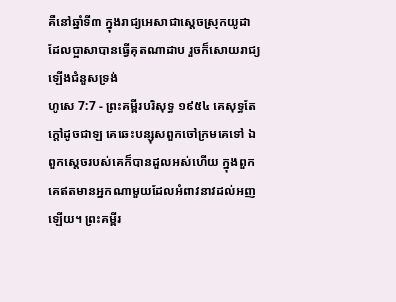គឺនៅឆ្នាំទី៣ ក្នុងរាជ្យអេសាជាស្តេចស្រុកយូដា ដែលប្អាសាបានធ្វើគុតណាដាប រួចក៏សោយរាជ្យឡើងជំនួសទ្រង់
ហូសេ 7:7 - ព្រះគម្ពីរបរិសុទ្ធ ១៩៥៤ គេសុទ្ធតែក្តៅដូចជាឡ គេឆេះបន្សុសពួកចៅក្រមគេទៅ ឯពួកស្តេចរបស់គេក៏បានដួលអស់ហើយ ក្នុងពួកគេឥតមានអ្នកណាមួយដែលអំពាវនាវដល់អញឡើយ។ ព្រះគម្ពីរ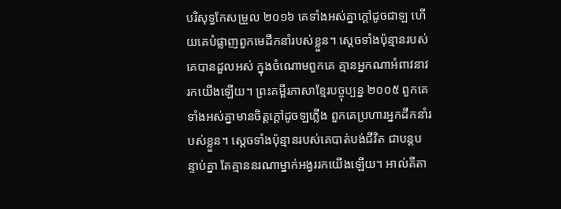បរិសុទ្ធកែសម្រួល ២០១៦ គេទាំងអស់គ្នាក្តៅដូចជាឡ ហើយគេបំផ្លាញពួកមេដឹកនាំរបស់ខ្លួន។ ស្តេចទាំងប៉ុន្មានរបស់គេបានដួលអស់ ក្នុងចំណោមពួកគេ គ្មានអ្នកណាអំពាវនាវរកយើងឡើយ។ ព្រះគម្ពីរភាសាខ្មែរបច្ចុប្បន្ន ២០០៥ ពួកគេទាំងអស់គ្នាមានចិត្តក្ដៅដូចឡភ្លើង ពួកគេប្រហារអ្នកដឹកនាំរបស់ខ្លួន។ ស្ដេចទាំងប៉ុន្មានរបស់គេបាត់បង់ជីវិត ជាបន្តបន្ទាប់គ្នា តែគ្មាននរណាម្នាក់អង្វររកយើងឡើយ។ អាល់គីតា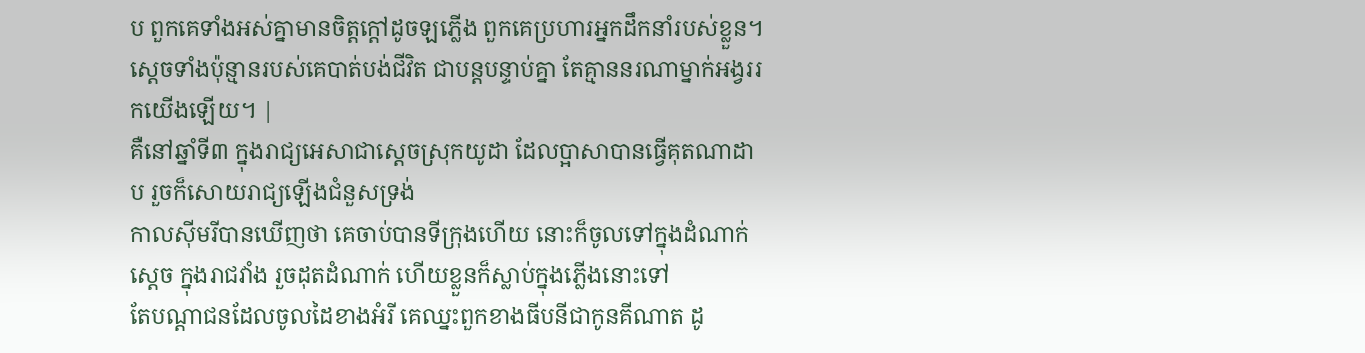ប ពួកគេទាំងអស់គ្នាមានចិត្តក្ដៅដូចឡភ្លើង ពួកគេប្រហារអ្នកដឹកនាំរបស់ខ្លួន។ ស្ដេចទាំងប៉ុន្មានរបស់គេបាត់បង់ជីវិត ជាបន្តបន្ទាប់គ្នា តែគ្មាននរណាម្នាក់អង្វររកយើងឡើយ។ |
គឺនៅឆ្នាំទី៣ ក្នុងរាជ្យអេសាជាស្តេចស្រុកយូដា ដែលប្អាសាបានធ្វើគុតណាដាប រួចក៏សោយរាជ្យឡើងជំនួសទ្រង់
កាលស៊ីមរីបានឃើញថា គេចាប់បានទីក្រុងហើយ នោះក៏ចូលទៅក្នុងដំណាក់ស្តេច ក្នុងរាជវាំង រួចដុតដំណាក់ ហើយខ្លួនក៏ស្លាប់ក្នុងភ្លើងនោះទៅ
តែបណ្តាជនដែលចូលដៃខាងអំរី គេឈ្នះពួកខាងធីបនីជាកូនគីណាត ដូ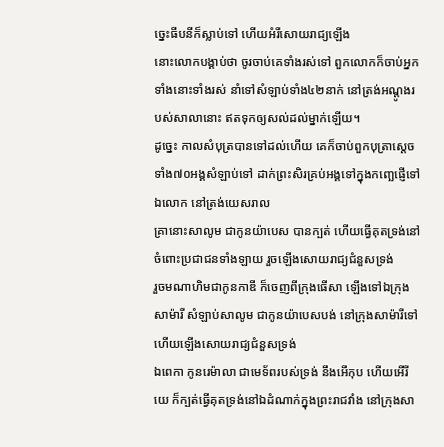ច្នេះធីបនីក៏ស្លាប់ទៅ ហើយអំរីសោយរាជ្យឡើង
នោះលោកបង្គាប់ថា ចូរចាប់គេទាំងរស់ទៅ ពួកលោកក៏ចាប់អ្នកទាំងនោះទាំងរស់ នាំទៅសំឡាប់ទាំង៤២នាក់ នៅត្រង់អណ្តូងរបស់សាលានោះ ឥតទុកឲ្យសល់ដល់ម្នាក់ឡើយ។
ដូច្នេះ កាលសំបុត្របានទៅដល់ហើយ គេក៏ចាប់ពួកបុត្រាស្តេចទាំង៧០អង្គសំឡាប់ទៅ ដាក់ព្រះសិរគ្រប់អង្គទៅក្នុងកញ្ឆេផ្ញើទៅឯលោក នៅត្រង់យេសរាល
គ្រានោះសាលូម ជាកូនយ៉ាបេស បានក្បត់ ហើយធ្វើគុតទ្រង់នៅចំពោះប្រជាជនទាំងឡាយ រួចឡើងសោយរាជ្យជំនួសទ្រង់
រួចមណាហិមជាកូនកាឌី ក៏ចេញពីក្រុងធើសា ឡើងទៅឯក្រុងសាម៉ារី សំឡាប់សាលូម ជាកូនយ៉ាបេសបង់ នៅក្រុងសាម៉ារីទៅ ហើយឡើងសោយរាជ្យជំនួសទ្រង់
ឯពេកា កូនរេម៉ាលា ជាមេទ័ពរបស់ទ្រង់ នឹងអើកុប ហើយអើរីយេ ក៏ក្បត់ធ្វើគុតទ្រង់នៅឯដំណាក់ក្នុងព្រះរាជវាំង នៅក្រុងសា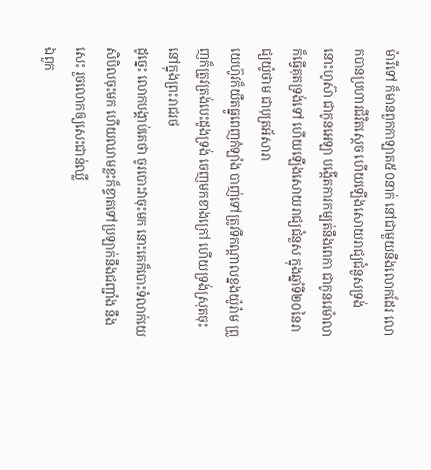ម៉ារីទៅ ក៏មានពួកកាឡាត៥០នាក់ នៅជាមួយនឹងលោកដែរ លោកបានប្រហារជីវិតស្តេច ហើយឡើងសោយរាជ្យជំនួសទ្រង់
នោះហូស៊ា ជាកូនអេឡា បង្កើតការកម្បត់នឹងពេកា ជាកូនរេម៉ាលា ក៏ធ្វើគុតទ្រង់ទៅ ហើយឡើងសោយរាជ្យជំនួស ក្នុងឆ្នាំទី២០នៃរាជ្យយ៉ូថាម ជាបុត្រអ័សារា
យេហ៊ូវក៏យឹតធ្នូពេញកំឡាំង បាញ់ទៅត្រូវទីកណ្តាលខ្នងយ៉ូរ៉ាម ព្រួញក៏ត្រូវត្រង់បេះដូងទ្រង់ ចេញមកខាងក្រៅ ហើយទ្រង់ស្រុតចុះ នៅក្នុងព្រះរាជរថ
ដូច្នេះ លោកបង្គាប់គេថា ចូរបោះវាចុះមក នោះគេក៏បោះទំលាក់យេសិបិលចុះមក ហើយឈាមខ្លះក៏ខ្ទាតទៅប្រឡាក់នឹងជញ្ជាំង នឹងសេះ រួចលោកឲ្យសេះជាន់ឈ្លី
ឯពួក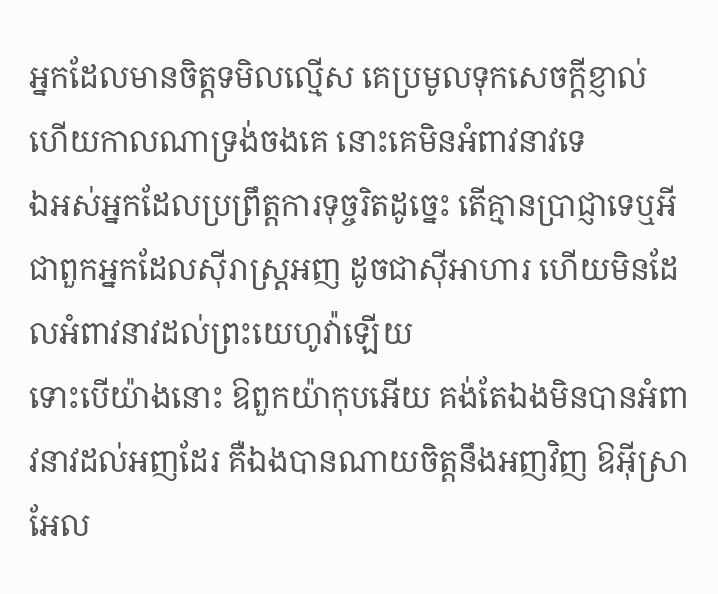អ្នកដែលមានចិត្តទមិលល្មើស គេប្រមូលទុកសេចក្ដីខ្ញាល់ ហើយកាលណាទ្រង់ចងគេ នោះគេមិនអំពាវនាវទេ
ឯអស់អ្នកដែលប្រព្រឹត្តការទុច្ចរិតដូច្នេះ តើគ្មានប្រាជ្ញាទេឬអី ជាពួកអ្នកដែលស៊ីរាស្ត្រអញ ដូចជាស៊ីអាហារ ហើយមិនដែលអំពាវនាវដល់ព្រះយេហូវ៉ាឡើយ
ទោះបើយ៉ាងនោះ ឱពួកយ៉ាកុបអើយ គង់តែឯងមិនបានអំពាវនាវដល់អញដែរ គឺឯងបានណាយចិត្តនឹងអញវិញ ឱអ៊ីស្រាអែល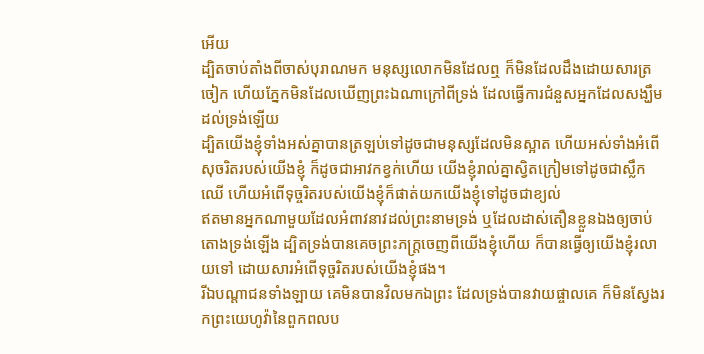អើយ
ដ្បិតចាប់តាំងពីចាស់បុរាណមក មនុស្សលោកមិនដែលឮ ក៏មិនដែលដឹងដោយសារត្រចៀក ហើយភ្នែកមិនដែលឃើញព្រះឯណាក្រៅពីទ្រង់ ដែលធ្វើការជំនួសអ្នកដែលសង្ឃឹមដល់ទ្រង់ឡើយ
ដ្បិតយើងខ្ញុំទាំងអស់គ្នាបានត្រឡប់ទៅដូចជាមនុស្សដែលមិនស្អាត ហើយអស់ទាំងអំពើសុចរិតរបស់យើងខ្ញុំ ក៏ដូចជាអាវកខ្វក់ហើយ យើងខ្ញុំរាល់គ្នាស្វិតក្រៀមទៅដូចជាស្លឹកឈើ ហើយអំពើទុច្ចរិតរបស់យើងខ្ញុំក៏ផាត់យកយើងខ្ញុំទៅដូចជាខ្យល់
ឥតមានអ្នកណាមួយដែលអំពាវនាវដល់ព្រះនាមទ្រង់ ឬដែលដាស់តឿនខ្លួនឯងឲ្យចាប់តោងទ្រង់ឡើង ដ្បិតទ្រង់បានគេចព្រះភក្ត្រចេញពីយើងខ្ញុំហើយ ក៏បានធ្វើឲ្យយើងខ្ញុំរលាយទៅ ដោយសារអំពើទុច្ចរិតរបស់យើងខ្ញុំផង។
រីឯបណ្តាជនទាំងឡាយ គេមិនបានវិលមកឯព្រះ ដែលទ្រង់បានវាយផ្ចាលគេ ក៏មិនស្វែងរកព្រះយេហូវ៉ានៃពួកពលប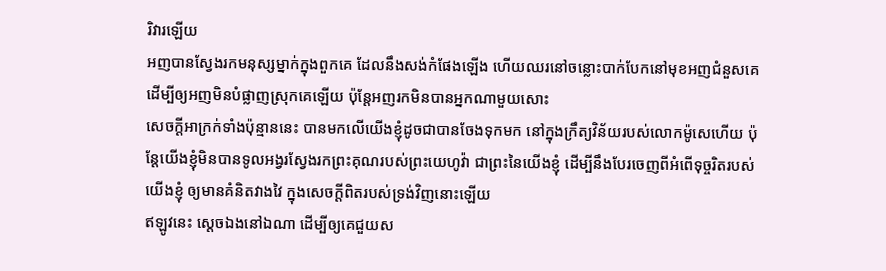រិវារឡើយ
អញបានស្វែងរកមនុស្សម្នាក់ក្នុងពួកគេ ដែលនឹងសង់កំផែងឡើង ហើយឈរនៅចន្លោះបាក់បែកនៅមុខអញជំនួសគេ ដើម្បីឲ្យអញមិនបំផ្លាញស្រុកគេឡើយ ប៉ុន្តែអញរកមិនបានអ្នកណាមួយសោះ
សេចក្ដីអាក្រក់ទាំងប៉ុន្មាននេះ បានមកលើយើងខ្ញុំដូចជាបានចែងទុកមក នៅក្នុងក្រឹត្យវិន័យរបស់លោកម៉ូសេហើយ ប៉ុន្តែយើងខ្ញុំមិនបានទូលអង្វរស្វែងរកព្រះគុណរបស់ព្រះយេហូវ៉ា ជាព្រះនៃយើងខ្ញុំ ដើម្បីនឹងបែរចេញពីអំពើទុច្ចរិតរបស់យើងខ្ញុំ ឲ្យមានគំនិតវាងវៃ ក្នុងសេចក្ដីពិតរបស់ទ្រង់វិញនោះឡើយ
ឥឡូវនេះ ស្តេចឯងនៅឯណា ដើម្បីឲ្យគេជួយស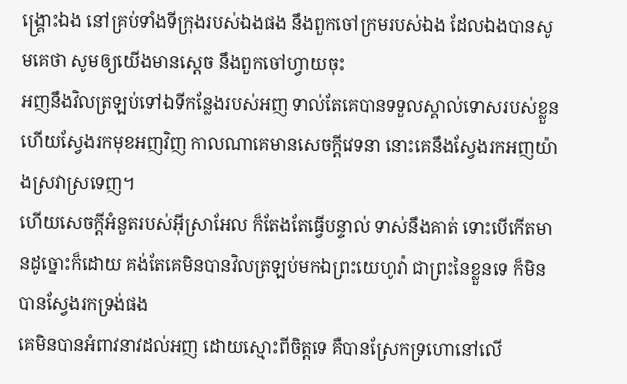ង្គ្រោះឯង នៅគ្រប់ទាំងទីក្រុងរបស់ឯងផង នឹងពួកចៅក្រមរបស់ឯង ដែលឯងបានសូមគេថា សូមឲ្យយើងមានស្តេច នឹងពួកចៅហ្វាយចុះ
អញនឹងវិលត្រឡប់ទៅឯទីកន្លែងរបស់អញ ទាល់តែគេបានទទួលស្គាល់ទោសរបស់ខ្លួន ហើយស្វែងរកមុខអញវិញ កាលណាគេមានសេចក្ដីវេទនា នោះគេនឹងស្វែងរកអញយ៉ាងស្រវាស្រទេញ។
ហើយសេចក្ដីអំនួតរបស់អ៊ីស្រាអែល ក៏តែងតែធ្វើបន្ទាល់ ទាស់នឹងគាត់ ទោះបើកើតមានដូច្នោះក៏ដោយ គង់តែគេមិនបានវិលត្រឡប់មកឯព្រះយេហូវ៉ា ជាព្រះនៃខ្លួនទេ ក៏មិនបានស្វែងរកទ្រង់ផង
គេមិនបានអំពាវនាវដល់អញ ដោយស្មោះពីចិត្តទេ គឺបានស្រែកទ្រហោនៅលើ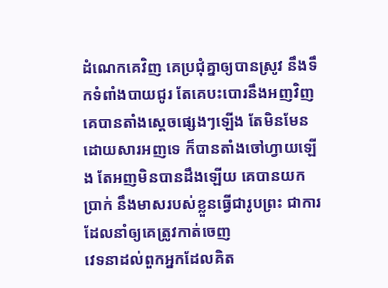ដំណេកគេវិញ គេប្រជុំគ្នាឲ្យបានស្រូវ នឹងទឹកទំពាំងបាយជូរ តែគេបះបោរនឹងអញវិញ
គេបានតាំងស្តេចផ្សេងៗឡើង តែមិនមែនដោយសារអញទេ ក៏បានតាំងចៅហ្វាយឡើង តែអញមិនបានដឹងឡើយ គេបានយកប្រាក់ នឹងមាសរបស់ខ្លួនធ្វើជារូបព្រះ ជាការដែលនាំឲ្យគេត្រូវកាត់ចេញ
វេទនាដល់ពួកអ្នកដែលគិត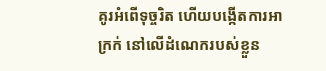គូរអំពើទុច្ចរិត ហើយបង្កើតការអាក្រក់ នៅលើដំណេករបស់ខ្លួន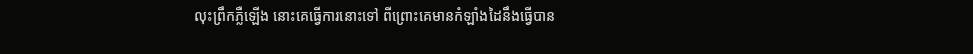លុះព្រឹកភ្លឺឡើង នោះគេធ្វើការនោះទៅ ពីព្រោះគេមានកំឡាំងដៃនឹងធ្វើបាន